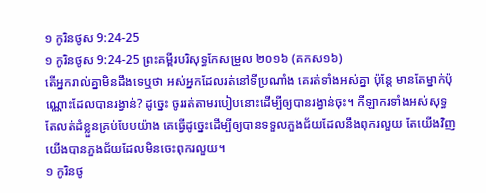១ កូរិនថូស 9:24-25
១ កូរិនថូស 9:24-25 ព្រះគម្ពីរបរិសុទ្ធកែសម្រួល ២០១៦ (គកស១៦)
តើអ្នករាល់គ្នាមិនដឹងទេឬថា អស់អ្នកដែលរត់នៅទីប្រណាំង គេរត់ទាំងអស់គ្នា ប៉ុន្តែ មានតែម្នាក់ប៉ុណ្ណោះដែលបានរង្វាន់? ដូច្នេះ ចូររត់តាមរបៀបនោះដើម្បីឲ្យបានរង្វាន់ចុះ។ កីឡាករទាំងអស់សុទ្ធតែលត់ដំខ្លួនគ្រប់បែបយ៉ាង គេធ្វើដូច្នេះដើម្បីឲ្យបានទទួលភួងជ័យដែលនឹងពុករលួយ តែយើងវិញ យើងបានភួងជ័យដែលមិនចេះពុករលួយ។
១ កូរិនថូ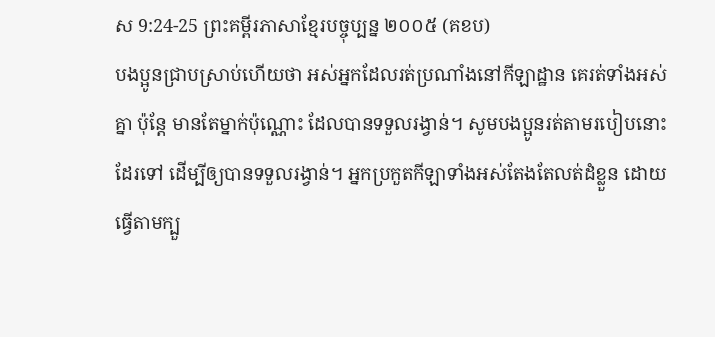ស 9:24-25 ព្រះគម្ពីរភាសាខ្មែរបច្ចុប្បន្ន ២០០៥ (គខប)
បងប្អូនជ្រាបស្រាប់ហើយថា អស់អ្នកដែលរត់ប្រណាំងនៅកីឡាដ្ឋាន គេរត់ទាំងអស់គ្នា ប៉ុន្តែ មានតែម្នាក់ប៉ុណ្ណោះ ដែលបានទទួលរង្វាន់។ សូមបងប្អូនរត់តាមរបៀបនោះដែរទៅ ដើម្បីឲ្យបានទទួលរង្វាន់។ អ្នកប្រកួតកីឡាទាំងអស់តែងតែលត់ដំខ្លួន ដោយធ្វើតាមក្បួ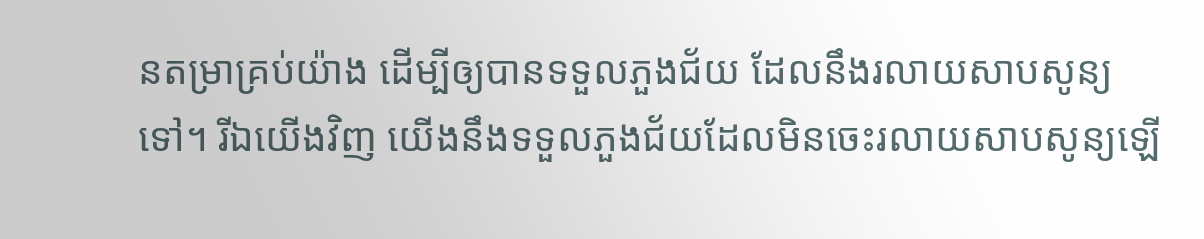នតម្រាគ្រប់យ៉ាង ដើម្បីឲ្យបានទទួលភួងជ័យ ដែលនឹងរលាយសាបសូន្យទៅ។ រីឯយើងវិញ យើងនឹងទទួលភួងជ័យដែលមិនចេះរលាយសាបសូន្យឡើ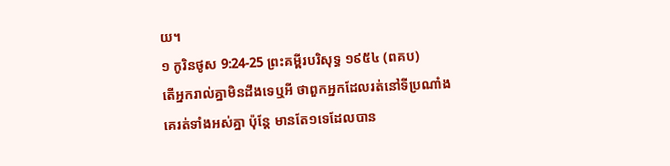យ។
១ កូរិនថូស 9:24-25 ព្រះគម្ពីរបរិសុទ្ធ ១៩៥៤ (ពគប)
តើអ្នករាល់គ្នាមិនដឹងទេឬអី ថាពួកអ្នកដែលរត់នៅទីប្រណាំង គេរត់ទាំងអស់គ្នា ប៉ុន្តែ មានតែ១ទេដែលបាន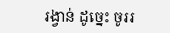រង្វាន់ ដូច្នេះ ចូររ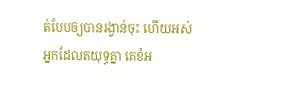ត់បែបឲ្យបានរង្វាន់ចុះ ហើយអស់អ្នកដែលតយុទ្ធគ្នា គេខំអ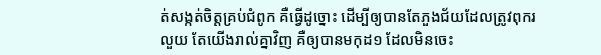ត់សង្កត់ចិត្តគ្រប់ជំពូក គឺធ្វើដូច្នោះ ដើម្បីឲ្យបានតែភួងជ័យដែលត្រូវពុករលួយ តែយើងរាល់គ្នាវិញ គឺឲ្យបានមកុដ១ ដែលមិនចេះ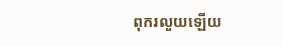ពុករលួយឡើយ